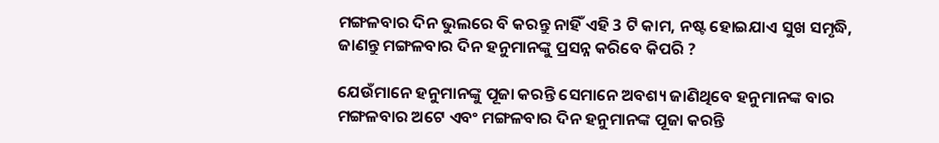ମଙ୍ଗଳବାର ଦିନ ଭୁଲରେ ବି କରନ୍ତୁ ନାହିଁ ଏହି 3 ଟି କାମ, ନଷ୍ଟ ହୋଇଯାଏ ସୁଖ ସମୃଦ୍ଧି, ଜାଣନ୍ତୁ ମଙ୍ଗଳବାର ଦିନ ହନୁମାନଙ୍କୁ ପ୍ରସନ୍ନ କରିବେ କିପରି ?

ଯେଉଁମାନେ ହନୁମାନଙ୍କୁ ପୂଜା କରନ୍ତି ସେମାନେ ଅବଶ୍ୟ ଜାଣିଥିବେ ହନୁମାନଙ୍କ ବାର ମଙ୍ଗଳବାର ଅଟେ ଏବଂ ମଙ୍ଗଳବାର ଦିନ ହନୁମାନଙ୍କ ପୂଜା କରନ୍ତି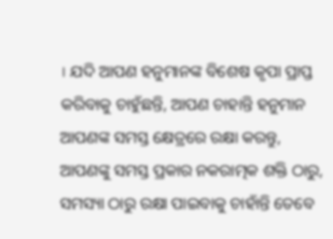। ଯଦି ଆପଣ ହନୁମାନଙ୍କ ବିଶେଷ କୃପା ପ୍ରାପ୍ତ କରିବାକୁ ଚାହୁଁଛନ୍ତି, ଆପଣ ଚାହାନ୍ତି ହନୁମାନ ଆପଣଙ୍କ ସମସ୍ତ କ୍ଷେତ୍ରରେ ରକ୍ଷା କରନ୍ତୁ, ଆପଣଙ୍କୁ ସମସ୍ତ ପ୍ରକାର ନକରାତ୍ମକ ଶକ୍ତି ଠାରୁ, ସମସ୍ୟା ଠାରୁ ରକ୍ଷା ପାଇବାକୁ ଚାହାଁନ୍ତି ତେବେ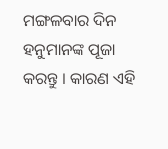ମଙ୍ଗଳବାର ଦିନ ହନୁମାନଙ୍କ ପୂଜା କରନ୍ତୁ । କାରଣ ଏହି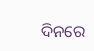ଦିନରେ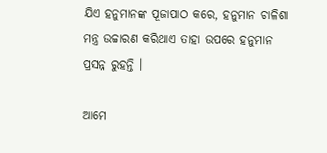ଯିଏ ହନୁମାନଙ୍କ ପୂଜାପାଠ କରେ, ହନୁମାନ ଚାଳିଶା ମନ୍ତ୍ର ଉଚ୍ଚାରଣ କରିଥାଏ ତାହା ଉପରେ ହନୁମାନ ପ୍ରସନ୍ନ ରୁହନ୍ତି ।

ଆମେ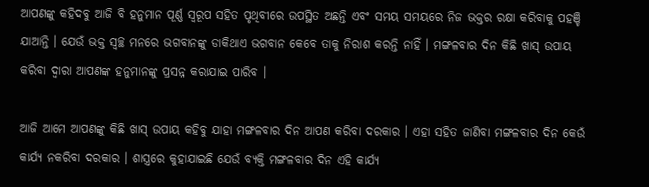ଆପଣଙ୍କୁ କହିଦବୁ ଆଜି ବି ହନୁମାନ ପୂର୍ଣ୍ଣ ସ୍ବରୂପ ସହିତ ପୃଥିବୀରେ ଉପସ୍ଥିତ ଅଛନ୍ତି ଏବଂ ସମୟ ସମୟରେ ନିଜ ଭକ୍ତର ରକ୍ଷା କରିବାକୁ ପହଞ୍ଚି ଯାଆନ୍ତି । ଯେଉଁ ଭକ୍ତ ସ୍ବଚ୍ଛ ମନରେ ଭଗବାନଙ୍କୁ ଡାକିଥାଏ ଭଗବାନ କେବେ ତାକୁ ନିରାଶ କରନ୍ତି ନାହିଁ । ମଙ୍ଗଳବାର ଦିନ କିଛି ଖାସ୍ ଉପାୟ କରିବା ଦ୍ବାରା ଆପଣଙ୍କ ହନୁମାନଙ୍କୁ ପ୍ରସନ୍ନ କରାଯାଇ ପାରିବ ।

ଆଜି ଆମେ ଆପଣଙ୍କୁ କିଛି ଖାସ୍ ଉପାୟ କହିବୁ ଯାହା ମଙ୍ଗଳବାର ଦିନ ଆପଣ କରିବା ଦରକାର । ଏହା ସହିତ ଜାଣିବା ମଙ୍ଗଳବାର ଦିନ କେଉଁ କାର୍ଯ୍ୟ ନକରିବା ଦରକାର । ଶାସ୍ତ୍ରରେ କୁହାଯାଇଛି ଯେଉଁ ବ୍ୟକ୍ତି ମଙ୍ଗଳବାର ଦିନ ଏହି କାର୍ଯ୍ୟ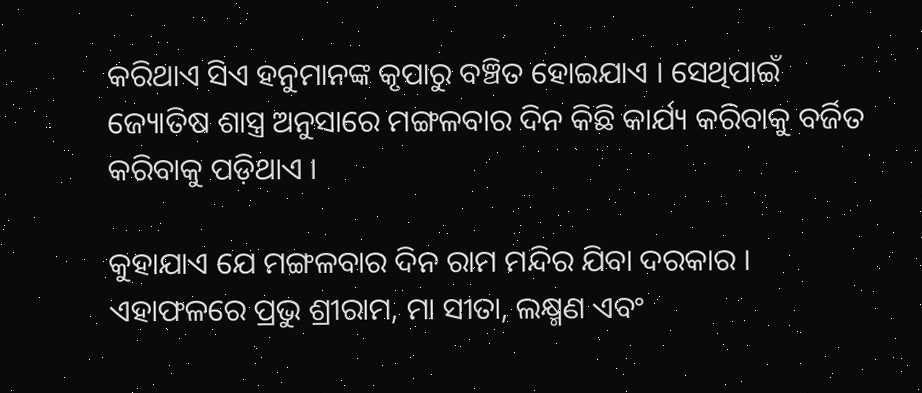କରିଥାଏ ସିଏ ହନୁମାନଙ୍କ କୃପାରୁ ବଞ୍ଚିତ ହୋଇଯାଏ । ସେଥିପାଇଁ ଜ୍ୟୋତିଷ ଶାସ୍ତ୍ର ଅନୁସାରେ ମଙ୍ଗଳବାର ଦିନ କିଛି କାର୍ଯ୍ୟ କରିବାକୁ ବର୍ଜିତ କରିବାକୁ ପଡ଼ିଥାଏ ।

କୁହାଯାଏ ଯେ ମଙ୍ଗଳବାର ଦିନ ରାମ ମନ୍ଦିର ଯିବା ଦରକାର । ଏହାଫଳରେ ପ୍ରଭୁ ଶ୍ରୀରାମ, ମା ସୀତା, ଲକ୍ଷ୍ମଣ ଏବଂ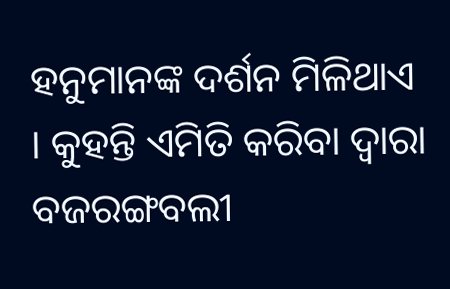ହନୁମାନଙ୍କ ଦର୍ଶନ ମିଳିଥାଏ । କୁହନ୍ତି ଏମିତି କରିବା ଦ୍ବାରା ବଜରଙ୍ଗବଲୀ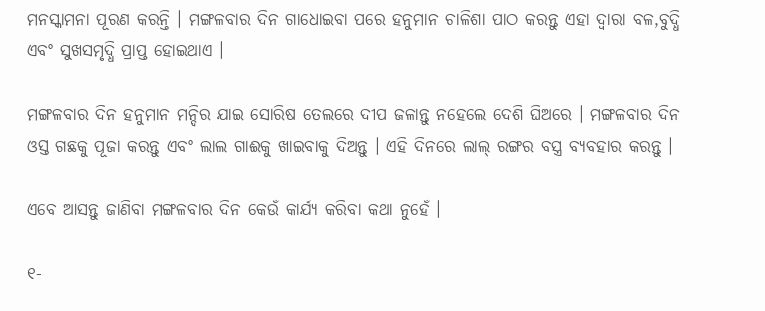ମନସ୍କାମନା ପୂରଣ କରନ୍ତି । ମଙ୍ଗଳବାର ଦିନ ଗାଧୋଇବା ପରେ ହନୁମାନ ଚାଳିଶା ପାଠ କରନ୍ତୁ ଏହା ଦ୍ବାରା ବଳ,ବୁଦ୍ଧି ଏବଂ ସୁଖସମୃଦ୍ଧି ପ୍ରାପ୍ତ ହୋଇଥାଏ ।

ମଙ୍ଗଳବାର ଦିନ ହନୁମାନ ମନ୍ଦିର ଯାଇ ସୋରିଷ ତେଲରେ ଦୀପ ଜଳାନ୍ତୁ ନହେଲେ ଦେଶି ଘିଅରେ । ମଙ୍ଗଳବାର ଦିନ ଓସ୍ତ ଗଛକୁ ପୂଜା କରନ୍ତୁ ଏବଂ ଲାଲ ଗାଈକୁ ଖାଇବାକୁ ଦିଅନ୍ତୁ । ଏହି ଦିନରେ ଲାଲ୍ ରଙ୍ଗର ବସ୍ତ୍ର ବ୍ୟବହାର କରନ୍ତୁ ।

ଏବେ ଆସନ୍ତୁ ଜାଣିବା ମଙ୍ଗଳବାର ଦିନ କେଉଁ କାର୍ଯ୍ୟ କରିବା କଥା ନୁହେଁ ।

୧-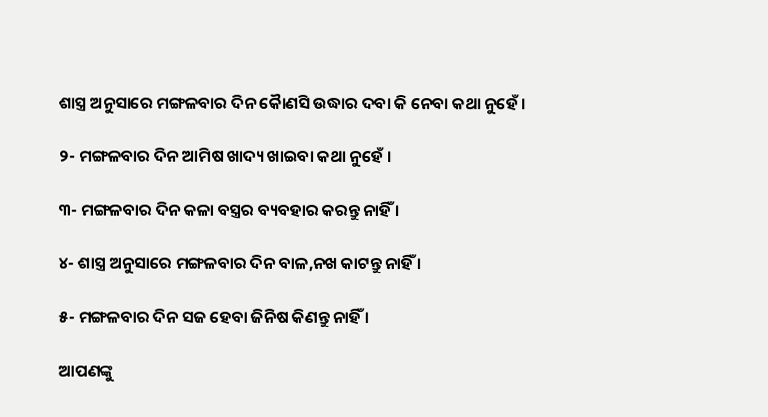ଶାସ୍ତ୍ର ଅନୁସାରେ ମଙ୍ଗଳବାର ଦିନ କୈାଣସି ଉଦ୍ଧାର ଦବା କି ନେବା କଥା ନୁହେଁ ।

୨- ମଙ୍ଗଳବାର ଦିନ ଆମିଷ ଖାଦ୍ୟ ଖାଇବା କଥା ନୁହେଁ ।

୩- ମଙ୍ଗଳବାର ଦିନ କଳା ବସ୍ତ୍ରର ବ୍ୟବହାର କରନ୍ତୁ ନାହିଁ ।

୪- ଶାସ୍ତ୍ର ଅନୁସାରେ ମଙ୍ଗଳବାର ଦିନ ବାଳ,ନଖ କାଟନ୍ତୁ ନାହିଁ ।

୫- ମଙ୍ଗଳବାର ଦିନ ସଜ ହେବା ଜିନିଷ କିଣନ୍ତୁ ନାହିଁ ।

ଆପଣଙ୍କୁ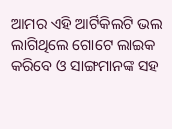ଆମର ଏହି ଆର୍ଟିକିଲଟି ଭଲ ଲାଗିଥିଲେ ଗୋଟେ ଲାଇକ କରିବେ ଓ ସାଙ୍ଗମାନଙ୍କ ସହ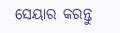ସେୟାର କରନ୍ତୁ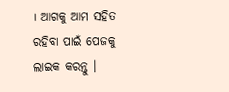। ଆଗକୁ ଆମ ସହିତ ରହିବା ପାଇଁ ପେଜକୁ ଲାଇକ କରନ୍ତୁ ।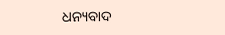ଧନ୍ୟବାଦ